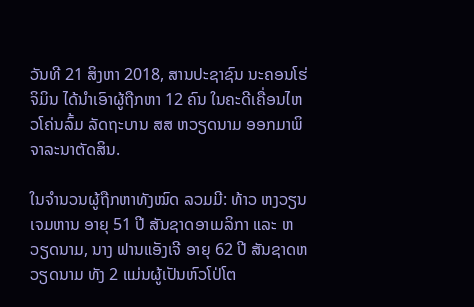ວັນທີ 21 ສິງຫາ 2018, ສານປະຊາຊົນ ນະຄອນໂຮ່ຈິມິນ ໄດ້ນຳເອົາຜູ້ຖືກຫາ 12 ຄົນ ໃນຄະດີເຄື່ອນໄຫວໂຄ່ນລົ້ມ ລັດຖະບານ ສສ ຫວຽດນາມ ອອກມາພິຈາລະນາຕັດສິນ.

ໃນຈຳນວນຜູ້ຖືກຫາທັງໝົດ ລວມມີ: ທ້າວ ຫງວຽນເຈມຫານ ອາຍຸ 51 ປີ ສັນຊາດອາເມລິກາ ແລະ ຫວຽດນາມ, ນາງ ຟານແອັງເຈີ ອາຍຸ 62 ປີ ສັນຊາດຫວຽດນາມ ທັງ 2 ແມ່ນຜູ້ເປັນຫົວໂປ່ໂຕ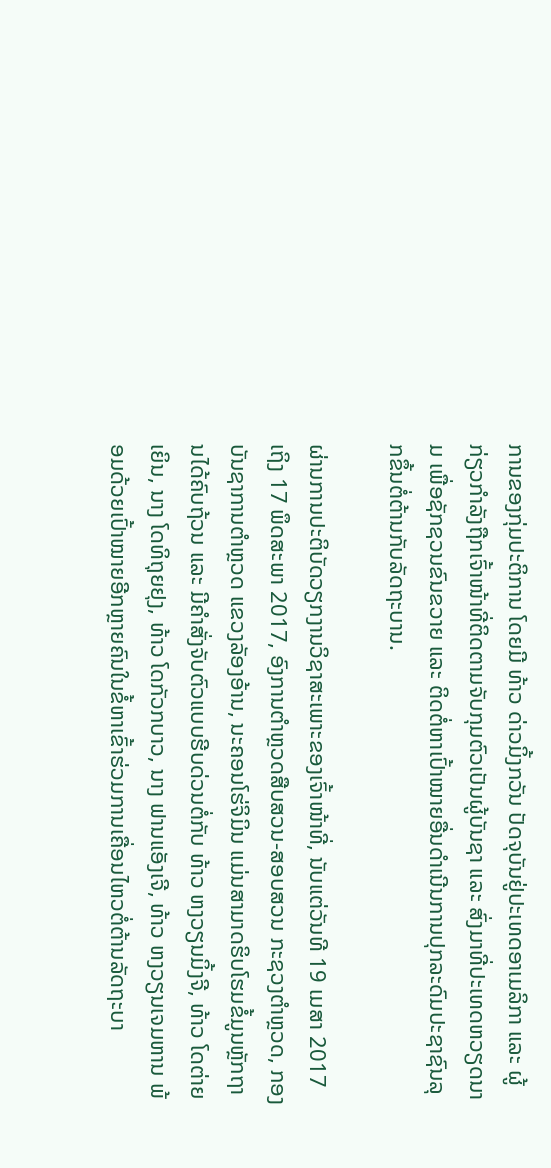ການຂອງກຸ່ມປະຕິການ ໂດຍມີ ທ້າວ ດ່າວມິ້ງກວັນ ປັດຈຸບັນຢູ່ປະເທດອາເມລິກາ ແລະ ຜູ້ກ່ຽວກຳລັງຖືກເຈົ້າໜ້າທີ່ຕິດຕາມຈັບກຸມຕົວເປັນຜູ້ບັນຊາ ແລະ ສົ່ງມາທີ່ປະເທດຫວຽດນາມ ເພື່ອຊັກຊວນຂົນຂວາຍ ແລະ ຕິດຕໍ່ຫາເປົ້າໝາຍອື່ນດຳເນີນການປຸກລະດົມປະຊາຊົນລຸກຂຶ້ນຕໍ່ຕ້ານກັບລັດຖະບານ.

ຜ່ານການປະຕິບັດວຽກງານວິຊາສະເພາະຂອງເຈົ້າໜ້າທີ່, ນັບແຕ່ວັນທີ 19 ເມສາ 2017 ເຖິງ 17 ພຶດສະພາ 2017, ອົງການຕຳຫຼວດສືບສວນ-ສອບສວນ ກະຊວງຕຳຫຼວດ, ກອງບັນຊາການຕຳຫຼວດ ແຂວງລັອງອ້ານ, ນະຄອນໂຮ່ຈິມິນ ແມ່ນສາມາດຮິບໂຮມຂໍ້ມູນຫຼັກຖານໄດ້ຄົບຖ້ວນ ແລະ ມີຄຳສັ່ງຈັບຕົວແບບຮີບດ່ວນຕໍ່ກັບ ທ້າວ ຫງວຽນມິ້ງຈີ, ທ້າວ ໂດຕ່າຍເຍິນ, ນາງ ໂດທິຖຸຍຢຸງ, ທ້າວ ໂດກັວກບາວ, ນາງ ຟານແອັງເຈີ, ທ້າວ ຫງວຽນເຈມຫານ ພ້ອມດ້ວຍເປົ້າໝາຍອີກຫຼາຍຄົນໃນຂໍ້ຫາເຂົ້າຮ່ວມການເຄື່ອນໄຫວຕໍ່ຕ້ານລັດຖະບາ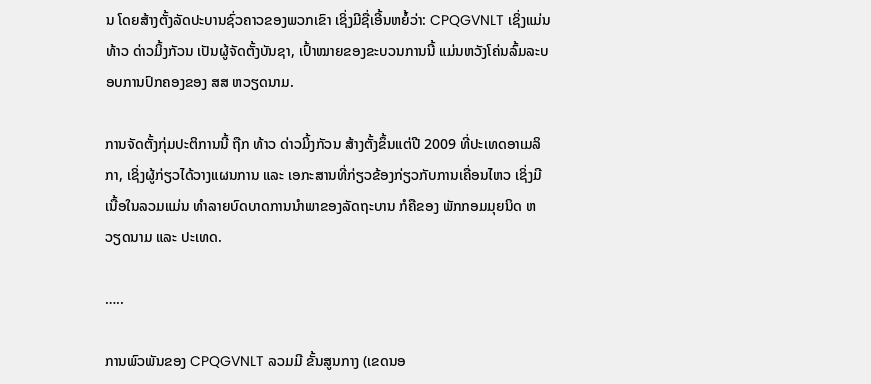ນ ໂດຍສ້າງຕັ້ງລັດປະບານຊົ່ວຄາວຂອງພວກເຂົາ ເຊິ່ງມີຊື່ເອີ້ນຫຍໍ້ວ່າ: CPQGVNLT ເຊິ່ງແມ່ນ ທ້າວ ດ່າວມິ້ງກັວນ ເປັນຜູ້ຈັດຕັ້ງບັນຊາ, ເປົ້າໝາຍຂອງຂະບວນການນີ້ ແມ່ນຫວັງໂຄ່ນລົ້ມລະບອບການປົກຄອງຂອງ ສສ ຫວຽດນາມ.

ການຈັດຕັ້ງກຸ່ມປະຕິການນີ້ ຖືກ ທ້າວ ດ່າວມິ້ງກັວນ ສ້າງຕັ້ງຂຶ້ນແຕ່ປີ 2009 ທີ່ປະເທດອາເມລິກາ, ເຊິ່ງຜູ້ກ່ຽວໄດ້ວາງແຜນການ ແລະ ເອກະສານທີ່ກ່ຽວຂ້ອງກ່ຽວກັບການເຄື່ອນໄຫວ ເຊິ່ງມີເນື້ອໃນລວມແມ່ນ ທຳລາຍບົດບາດການນຳພາຂອງລັດຖະບານ ກໍຄືຂອງ ພັກກອມມຸຍນິດ ຫວຽດນາມ ແລະ ປະເທດ.

…..

ການພົວພັນຂອງ CPQGVNLT ລວມມີ ຂັ້ນສູນກາງ (ເຂດນອ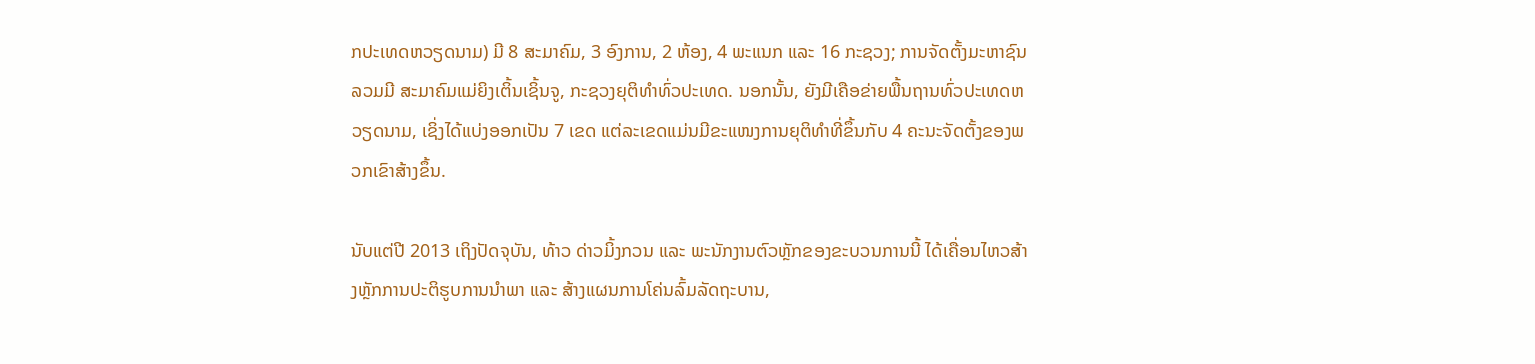ກປະເທດຫວຽດນາມ) ມີ 8 ສະມາຄົມ, 3 ອົງການ, 2 ຫ້ອງ, 4 ພະແນກ ແລະ 16 ກະຊວງ; ການຈັດຕັ້ງມະຫາຊົນ ລວມມີ ສະມາຄົມແມ່ຍິງເຕິ້ນເຊິ້ນຈູ, ກະຊວງຍຸຕິທຳທົ່ວປະເທດ. ນອກນັ້ນ, ຍັງມີເຄືອຂ່າຍພື້ນຖານທົ່ວປະເທດຫວຽດນາມ, ເຊິ່ງໄດ້ແບ່ງອອກເປັນ 7 ເຂດ ແຕ່ລະເຂດແມ່ນມີຂະແໜງການຍຸຕິທຳທີ່ຂຶ້ນກັບ 4 ຄະນະຈັດຕັ້ງຂອງພວກເຂົາສ້າງຂຶ້ນ.

ນັບແຕ່ປີ 2013 ເຖິງປັດຈຸບັນ, ທ້າວ ດ່າວມິ້ງກວນ ແລະ ພະນັກງານຕົວຫຼັກຂອງຂະບວນການນີ້ ໄດ້ເຄື່ອນໄຫວສ້າງຫຼັກການປະຕິຮູບການນຳພາ ແລະ ສ້າງແຜນການໂຄ່ນລົ້ມລັດຖະບານ,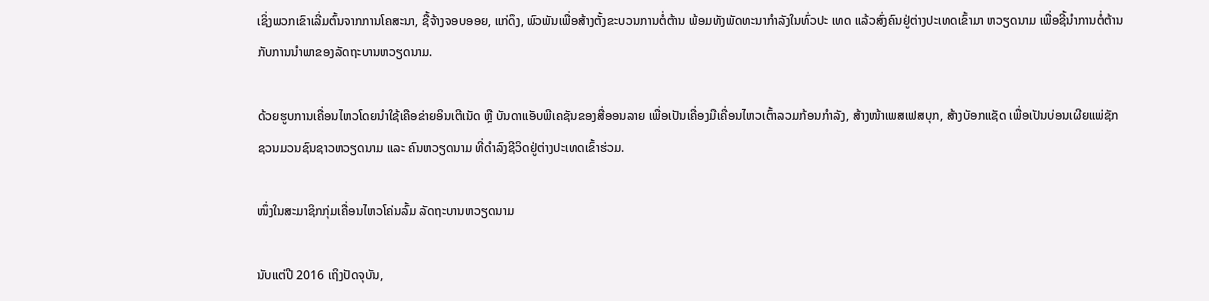ເຊິ່ງພວກເຂົາເລີ່ມຕົ້ນຈາກການໂຄສະນາ, ຊື້ຈ້າງຈອບອອຍ, ແກ່ດຶງ, ພົວພັນເພື່ອສ້າງຕັ້ງຂະບວນການຕໍ່ຕ້ານ ພ້ອມທັງພັດທະນາກຳລັງໃນທົ່ວປະ ເທດ ແລ້ວສົ່ງຄົນຢູ່ຕ່າງປະເທດເຂົ້າມາ ຫວຽດນາມ ເພື່ອຊີ້ນຳການຕໍ່ຕ້ານກັບການນຳພາຂອງລັດຖະບານຫວຽດນາມ.

ດ້ວຍຮູບການເຄື່ອນໄຫວໂດຍນຳໃຊ້ເຄືອຂ່າຍອິນເຕີເນັດ ຫຼື ບັນດາແອັບພີເຄຊັນຂອງສື່ອອນລາຍ ເພື່ອເປັນເຄື່ອງມືເຄື່ອນໄຫວເຕົ້າລວມກ້ອນກຳລັງ, ສ້າງໜ້າເພສເຟສບຸກ, ສ້າງບັອກແຊັດ ເພື່ອເປັນບ່ອນເຜີຍແພ່ຊັກຊວນມວນຊົນຊາວຫວຽດນາມ ແລະ ຄົນຫວຽດນາມ ທີ່ດຳລົງຊີວິດຢູ່ຕ່າງປະເທດເຂົ້າຮ່ວມ.

ໜຶ່ງໃນສະມາຊິກກຸ່ມເຄື່ອນໄຫວໂຄ່ນລົ້ມ ລັດຖະບານຫວຽດນາມ

ນັບແຕ່ປີ 2016 ເຖິງປັດຈຸບັນ,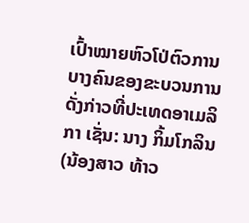ເປົ້າໝາຍຫົວໂປ່ຕົວການບາງຄົນຂອງຂະບວນການດັ່ງກ່າວທີ່ປະເທດອາເມລິກາ ເຊັ່ນ: ນາງ ກິ້ມໂກລິນ (ນ້ອງສາວ ທ້າວ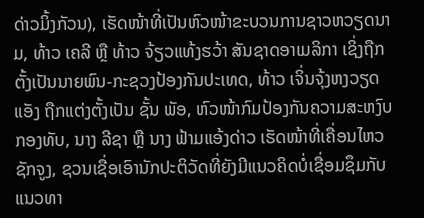ດ່າວມິ້ງກັວນ), ເຮັດໜ້າທີ່ເປັນຫົວໜ້າຂະບວນການຊາວຫວຽດນາມ, ທ້າວ ເຄລີ ຫຼື ທ້າວ ຈ້ຽວແທ້ງຮວ້າ ສັນຊາດອາເມລິກາ ເຊິ່ງຖືກຕັ້ງເປັນນາຍພົນ-ກະຊວງປ້ອງກັນປະເທດ, ທ້າວ ເຈິ່ນຈຸ້ງຫງວຽດແອັງ ຖືກແຕ່ງຕັ້ງເປັນ ຊັ້ນ ພັອ, ຫົວໜ້າກົມປ້ອງກັນຄວາມສະຫງົບກອງທັບ, ນາງ ລີຊາ ຫຼື ນາງ ຟ້າມແອ້ງດ່າວ ເຮັດໜ້າທີ່ເຄື່ອນໄຫວຊັກຈູງ, ຊວນເຊື່ອເອົານັກປະຕິວັດທີ່ຍັງມີແນວຄິດບໍ່ເຊື່ອມຊຶມກັບແນວທາ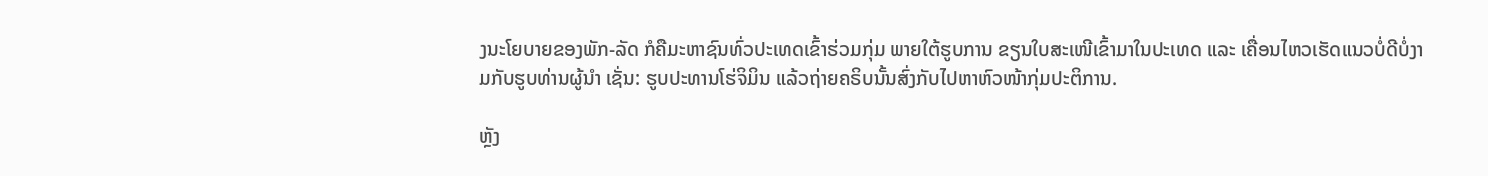ງນະໂຍບາຍຂອງພັກ-ລັດ ກໍຄືມະຫາຊົນທົ່ວປະເທດເຂົ້າຮ່ວມກຸ່ມ ພາຍໃຕ້ຮູບການ ຂຽນໃບສະເໜີເຂົ້າມາໃນປະເທດ ແລະ ເຄື່ອນໄຫວເຮັດແນວບໍ່ດີບໍ່ງາມກັບຮູບທ່ານຜູ້ນຳ ເຊັ່ນ: ຮູບປະທານໂຮ່ຈິມິນ ແລ້ວຖ່າຍຄຣິບນັ້ນສົ່ງກັບໄປຫາຫົວໜ້າກຸ່ມປະຕິການ.

ຫຼັງ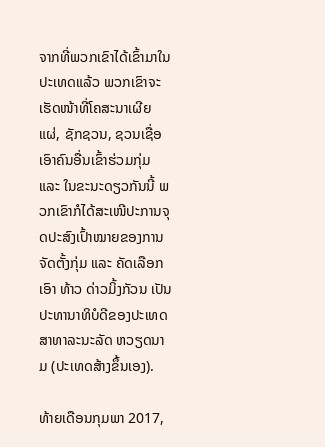ຈາກທີ່ພວກເຂົາໄດ້ເຂົ້າມາໃນປະເທດແລ້ວ ພວກເຂົາຈະເຮັດໜ້າທີ່ໂຄສະນາເຜີຍແຜ່, ຊັກຊວນ, ຊວນເຊື່ອເອົາຄົນອື່ນເຂົ້າຮ່ວມກຸ່ມ ແລະ ໃນຂະນະດຽວກັນນີ້ ພວກເຂົາກໍໄດ້ສະເໜີປະການຈຸດປະສົງເປົ້າໝາຍຂອງການຈັດຕັ້ງກຸ່ມ ແລະ ຄັດເລືອກເອົາ ທ້າວ ດ່າວມິ້ງກັວນ ເປັນປະທານາທິບໍດີຂອງປະເທດສາທາລະນະລັດ ຫວຽດນາມ (ປະເທດສ້າງຂຶ້ນເອງ).

ທ້າຍເດືອນກຸມພາ 2017,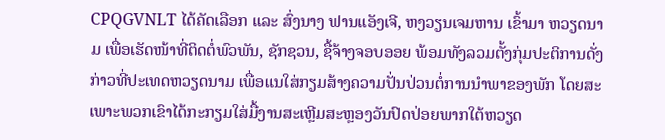CPQGVNLT ໄດ້ຄັດເລືອກ ແລະ ສົ່ງນາງ ຟານແອັງເຈີ, ຫງວຽນເຈມຫານ ເຂົ້າມາ ຫວຽດນາມ ເພື່ອເຮັດໜ້າທີ່ຕິດຕໍ່ພົວພັນ, ຊັກຊວນ, ຊື້ຈ້າງຈອບອອຍ ພ້ອມທັງລວມຕັ້ງກຸ່ມປະຕິການດັ່ງກ່າວທີ່ປະເທດຫວຽດນາມ ເພື່ອແນໃສ່ກຽມສ້າງຄວາມປັ່ນປ່ວນຕໍ່ການນຳພາຂອງພັກ ໂດຍສະເພາະພວກເຂົາໄດ້ກະກຽມໃສ່ມື້ງານສະເຫຼີມສະຫຼອງວັນປົດປ່ອຍພາກໃຕ້ຫວຽດ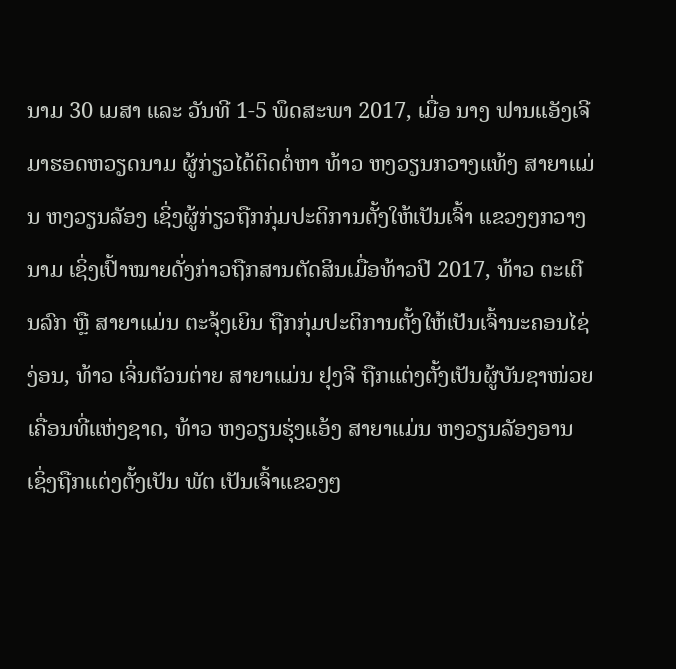ນາມ 30 ເມສາ ແລະ ວັນທີ 1-5 ພຶດສະພາ 2017, ເມື່ອ ນາງ ຟານແອັງເຈີ ມາຮອດຫວຽດນາມ ຜູ້ກ່ຽວໄດ້ຕິດຕໍ່ຫາ ທ້າວ ຫງວຽນກວາງແທ້ງ ສາຍາແມ່ນ ຫງວຽນລັອງ ເຊິ່ງຜູ້ກ່ຽວຖືກກຸ່ມປະຕິການຕັ້ງໃຫ້ເປັນເຈົ້າ ແຂວງໆກວາງນາມ ເຊິ່ງເປົ້າໝາຍດັ່ງກ່າວຖືກສານຕັດສິນເມື່ອທ້າວປີ 2017, ທ້າວ ຕະເຕີນລົກ ຫຼື ສາຍາແມ່ນ ຕະຈຸ້ງເຍິນ ຖືກກຸ່ມປະຕິການຕັ້ງໃຫ້ເປັນເຈົ້ານະຄອນໄຊ່ງ່ອນ, ທ້າວ ເຈິ່ນຕັວນຕ່າຍ ສາຍາແມ່ນ ຢຸງຈີ ຖືກແຕ່ງຕັ້ງເປັນຜູ້ບັນຊາໜ່ວຍເຄື່ອນທີ່ແຫ່ງຊາດ, ທ້າວ ຫງວຽນຮຸ່ງແອ້ງ ສາຍາແມ່ນ ຫງວຽນລັອງອານ ເຊິ່ງຖືກແຕ່ງຕັ້ງເປັນ ພັຕ ເປັນເຈົ້າແຂວງໆ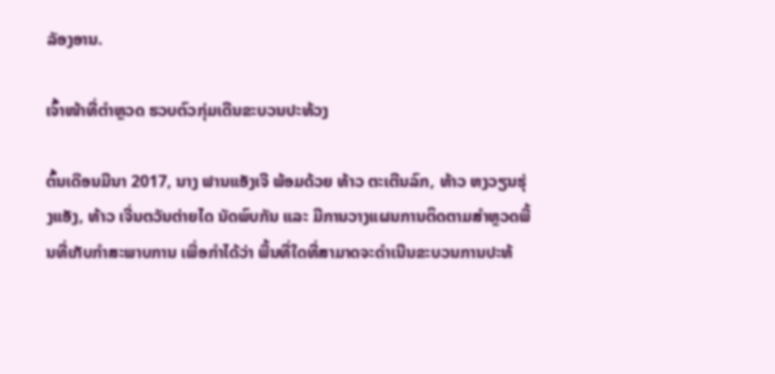ລັອງອານ.

ເຈົ້າໜ້າທີ່ຕຳຫຼວດ ຮວບຕົວກຸ່ມເດີນຂະບວນປະທ້ວງ

ຕົ້ນເດືອນມີນາ 2017, ນາງ ຟານແອັງເຈີ ພ້ອມດ້ວຍ ທ້າວ ຕະເຕີນລົກ, ທ້າວ ຫງວຽນຮຸ່ງແອັງ, ທ້າວ ເຈີ່ນຕວັນຕ່າຍໄດ ນັດພົບກັນ ແລະ ມີການວາງແຜນການຕິດຕາມສຳຫຼວດພື້ນທີ່ເກັບກຳສະພາບການ ເພື່ອກຳໄດ້ວ່າ ພື້ນທີ່ໃດທີ່ສາມາດຈະດຳເນີນຂະບວນການປະທ້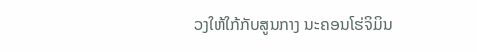ວງໃຫ້ໃກ້ກັບສູນກາງ ນະຄອນໂຮ່ຈິມິນ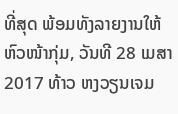ທີ່ສຸດ ພ້ອມທັງລາຍງານໃຫ້ຫົວໜ້າກຸ່ມ, ວັນທີ 28 ເມສາ 2017 ທ້າວ ຫງວຽນເຈມ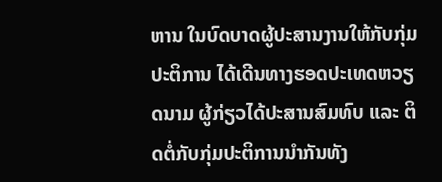ຫານ ໃນບົດບາດຜູ້ປະສານງານໃຫ້ກັບກຸ່ມປະຕິການ ໄດ້ເດີນທາງຮອດປະເທດຫວຽດນາມ ຜູ້ກ່ຽວໄດ້ປະສານສົມທົບ ແລະ ຕິດຕໍ່ກັບກຸ່ມປະຕິການນຳກັນທັງ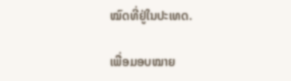ໝົດທີ່ຢູ່ໃນປະເທດ.

ເພື່ອມອບໝາຍ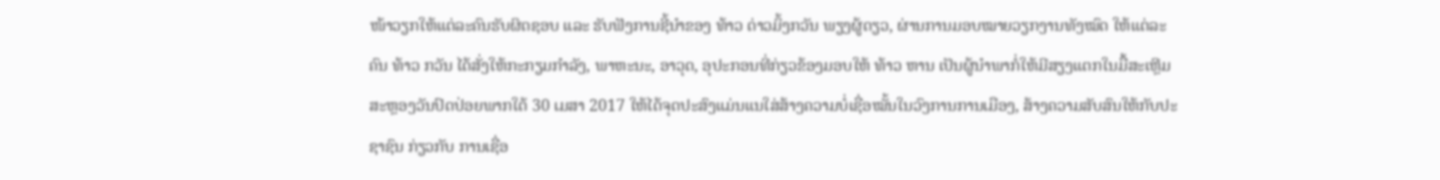ໜ້າວຽກໃຫ້ແຕ່ລະຄົນຮັບຜິດຊອບ ແລະ ຮັບຟັງການຊີ້ນຳຂອງ ທ້າວ ດ່າວມິ້ງກວັນ ພຽງຜູ້ດຽວ, ຜ່ານການມອບໝາຍວຽກງານທັງໝົດ ໃຫ້ແຕ່ລະຄົນ ທ້າວ ກວັນ ໄດ້ສັ່ງໃຫ້ກະກຽມກຳລັງ, ພາຫະນະ, ອາວຸດ, ອຸປະກອນທີ່ກ່ຽວຂ້ອງມອບໃຫ້ ທ້າວ ຫານ ເປັນຜູ້ນຳພາກໍ່ໃຫ້ມີສຽງແຕກໃນມື້ສະເຫຼີມສະຫຼອງວັນປົດປ່ອຍພາກໃຕ້ 30 ເມສາ 2017 ໃຫ້ໄດ້ຈຸດປະສົງແມ່ນແນໃສ່ສ້າງຄວາມບໍ່ເຊື່ອໝັ້ນໃນວົງການການເມືອງ, ສ້າງຄວາມສັບສົນໃຫ້ກັບປະຊາຊົນ ກ່ຽວກັບ ການເຊື່ອ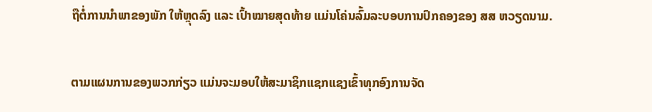ຖືຕໍ່ການນຳພາຂອງພັກ ໃຫ້ຫຼຸດລົງ ແລະ ເປົ້າໝາຍສຸດທ້າຍ ແມ່ນໂຄ່ນລົ້ມລະບອບການປົກຄອງຂອງ ສສ ຫວຽດນາມ.

ຕາມແຜນການຂອງພວກກ່ຽວ ແມ່ນຈະມອບໃຫ້ສະມາຊິກແຊກແຊງເຂົ້າທຸກອົງການຈັດ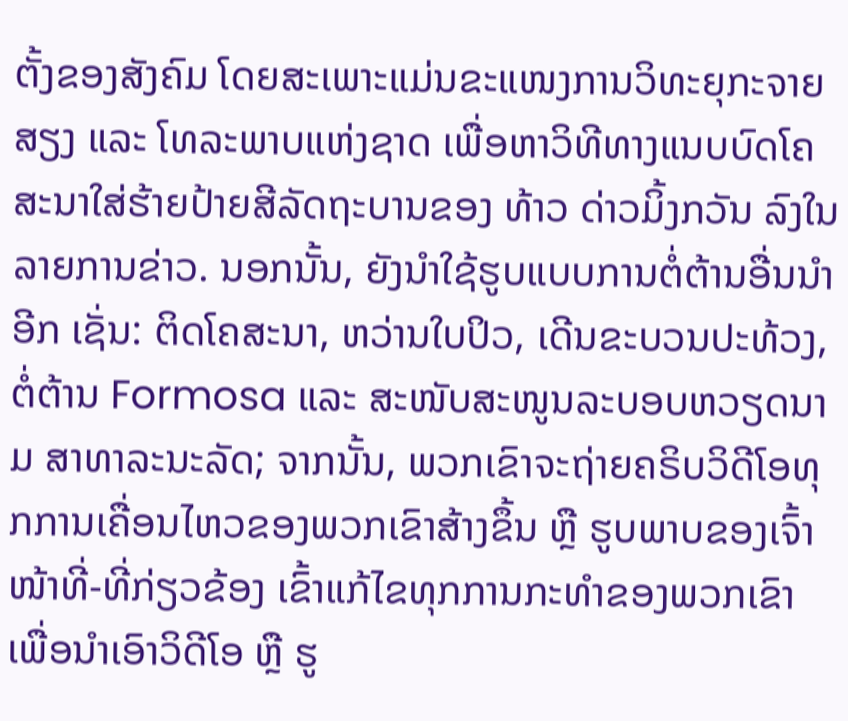ຕັ້ງຂອງສັງຄົມ ໂດຍສະເພາະແມ່ນຂະແໜງການວິທະຍຸກະຈາຍສຽງ ແລະ ໂທລະພາບແຫ່ງຊາດ ເພື່ອຫາວິທີທາງແນບບົດໂຄສະນາໃສ່ຮ້າຍປ້າຍສີລັດຖະບານຂອງ ທ້າວ ດ່າວມິ້ງກວັນ ລົງໃນລາຍການຂ່າວ. ນອກນັ້ນ, ຍັງນຳໃຊ້ຮູບແບບການຕໍ່ຕ້ານອື່ນນຳອີກ ເຊັ່ນ: ຕິດໂຄສະນາ, ຫວ່ານໃບປິວ, ເດີນຂະບວນປະທ້ວງ, ຕໍ່ຕ້ານ Formosa ແລະ ສະໜັບສະໜູນລະບອບຫວຽດນາມ ສາທາລະນະລັດ; ຈາກນັ້ນ, ພວກເຂົາຈະຖ່າຍຄຣິບວິດີໂອທຸກການເຄື່ອນໄຫວຂອງພວກເຂົາສ້າງຂຶ້ນ ຫຼື ຮູບພາບຂອງເຈົ້າໜ້າທີ່-ທີ່ກ່ຽວຂ້ອງ ເຂົ້າແກ້ໄຂທຸກການກະທຳຂອງພວກເຂົາ ເພື່ອນຳເອົາວິດີໂອ ຫຼື ຮູ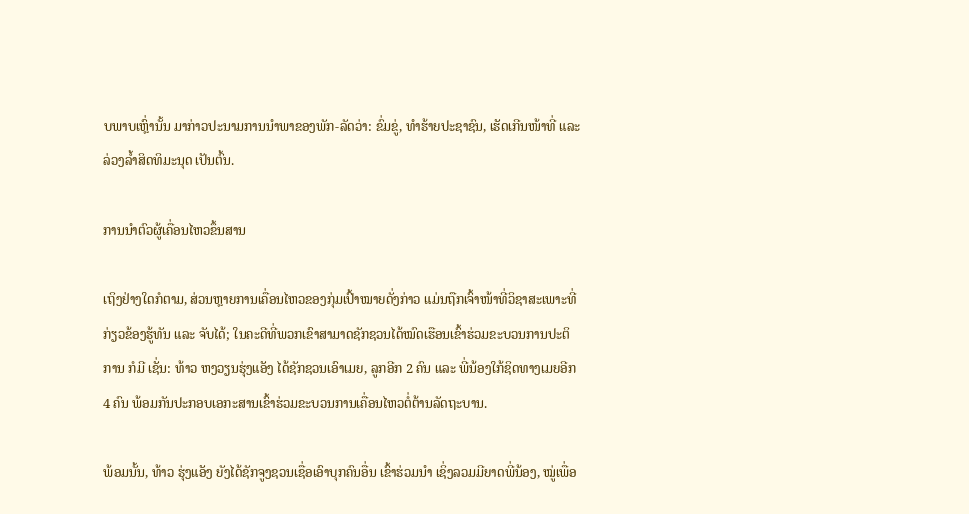ບພາບເຫຼົ່ານັ້ນ ມາກ່າວປະນາມການນຳພາຂອງພັກ-ລັດວ່າ: ຂົ່ມຂູ່, ທຳຮ້າຍປະຊາຊົນ, ເຮັດເກີນໜ້າທີ່ ແລະ ລ່ວງລໍ້າສິດທິມະນຸດ ເປັນຕົ້ນ.

ການນຳຕົວຜູ້ເຄື່ອນໄຫວຂຶ້ນສານ

ເຖິງຢ່າງໃດກໍຕາມ, ສ່ວນຫຼາຍການເຄື່ອນໄຫວຂອງກຸ່ມເປົ້າໝາຍດັ່ງກ່າວ ແມ່ນຖືກເຈົ້າໜ້າທີ່ວິຊາສະເພາະທີ່ກ່ຽວຂ້ອງຮູ້ທັນ ແລະ ຈັບໄດ້; ໃນຄະດີທີ່ພວກເຂົາສາມາດຊັກຊວນໄດ້ໝົດເຮືອນເຂົ້າຮ່ວມຂະບວນການປະຕິການ ກໍມີ ເຊັ່ນ: ທ້າວ ຫງວຽນຮຸ່ງແອັງ ໄດ້ຊັກຊວນເອົາເມຍ, ລູກອີກ 2 ຄົນ ແລະ ພີ່ນ້ອງໃກ້ຊິດທາງເມຍອີກ 4 ຄົນ ພ້ອມກັນປະກອບເອກະສານເຂົ້າຮ່ວມຂະບວນການເຄື່ອນໄຫວຕໍ່ຕ້ານລັດຖະບານ.

ພ້ອມນັ້ນ, ທ້າວ ຮຸ່ງແອັງ ຍັງໄດ້ຊັກຈູງຊວນເຊື່ອເອົາບຸກຄົນອື່ນ ເຂົ້າຮ່ວມນຳ ເຊິ່ງລວມມີຍາດພີ່ນ້ອງ, ໝູ່ເພື່ອ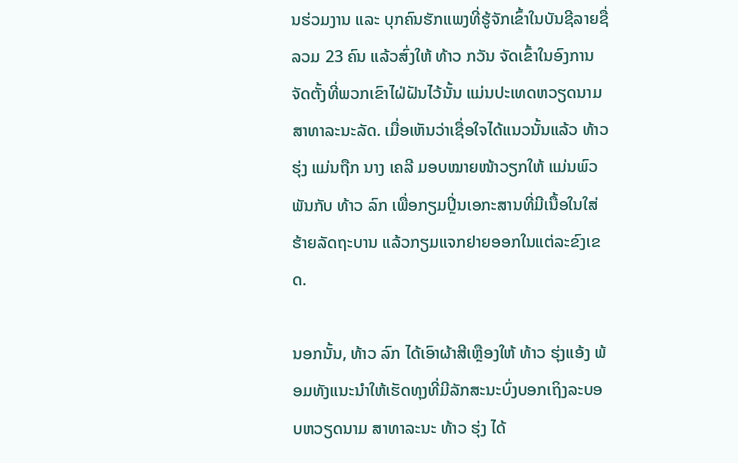ນຮ່ວມງານ ແລະ ບຸກຄົນຮັກແພງທີ່ຮູ້ຈັກເຂົ້າໃນບັນຊີລາຍຊື່ລວມ 23 ຄົນ ແລ້ວສົ່ງໃຫ້ ທ້າວ ກວັນ ຈັດເຂົ້າໃນອົງການຈັດຕັ້ງທີ່ພວກເຂົາໄຝ່ຝັນໄວ້ນັ້ນ ແມ່ນປະເທດຫວຽດນາມ ສາທາລະນະລັດ. ເມື່ອເຫັນວ່າເຊື່ອໃຈໄດ້ແນວນັ້ນແລ້ວ ທ້າວ ຮຸ່ງ ແມ່ນຖືກ ນາງ ເຄລີ ມອບໝາຍໜ້າວຽກໃຫ້ ແມ່ນພົວພັນກັບ ທ້າວ ລົກ ເພື່ອກຽມປິຼ່ນເອກະສານທີ່ມີເນື້ອໃນໃສ່ຮ້າຍລັດຖະບານ ແລ້ວກຽມແຈກຢາຍອອກໃນແຕ່ລະຂົງເຂດ.

ນອກນັ້ນ, ທ້າວ ລົກ ໄດ້ເອົາຜ້າສີເຫຼືອງໃຫ້ ທ້າວ ຮຸ່ງແອ້ງ ພ້ອມທັງແນະນຳໃຫ້ເຮັດທຸງທີ່ມີລັກສະນະບົ່ງບອກເຖິງລະບອບຫວຽດນາມ ສາທາລະນະ ທ້າວ ຮຸ່ງ ໄດ້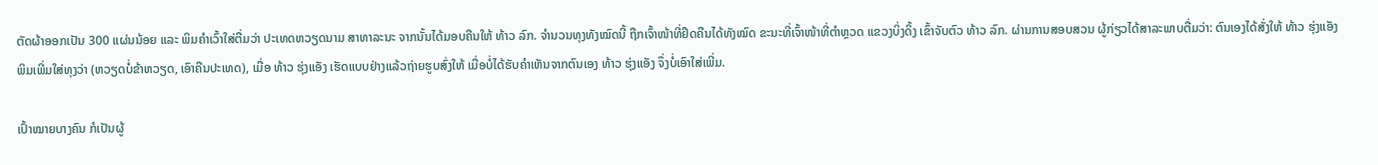ຕັດຜ້າອອກເປັນ 300 ແຜ່ນນ້ອຍ ແລະ ພິມຄຳເວົ້າໃສ່ຕື່ມວ່າ ປະເທດຫວຽດນາມ ສາທາລະນະ ຈາກນັ້ນໄດ້ມອບຄືນໃຫ້ ທ້າວ ລົກ. ຈຳນວນທຸງທັງໝົດນີ້ ຖືກເຈົ້າໜ້າທີ່ຢຶດຄືນໄດ້ທັງໝົດ ຂະນະທີ່ເຈົ້າໜ້າທີ່ຕຳຫຼວດ ແຂວງບິ່ງດິ້ງ ເຂົ້າຈັບຕົວ ທ້າວ ລົກ. ຜ່ານການສອບສວນ ຜູ້ກ່ຽວໄດ້ສາລະພາບຕື່ມວ່າ: ຕົນເອງໄດ້ສັ່ງໃຫ້ ທ້າວ ຮຸ່ງແອັງ ພິມເພີ່ມໃສ່ທຸງວ່າ (ຫວຽດບໍ່ຂ້າຫວຽດ, ເອົາຄືນປະເທດ), ເມື່ອ ທ້າວ ຮຸ່ງແອັງ ເຮັດແບບຢ່າງແລ້ວຖ່າຍຮູບສົ່ງໃຫ້ ເມື່ອບໍ່ໄດ້ຮັບຄຳເຫັນຈາກຕົນເອງ ທ້າວ ຮຸ່ງແອັງ ຈຶ່ງບໍ່ເອົາໃສ່ເພີ່ມ.

ເປົ້າໝາຍບາງຄົນ ກໍເປັນຜູ້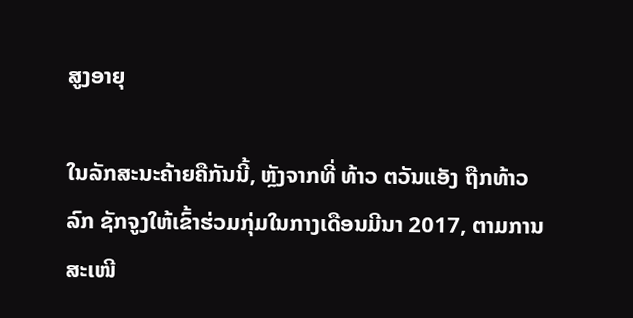ສູງອາຍຸ

ໃນລັກສະນະຄ້າຍຄືກັນນີ້, ຫຼັງຈາກທີ່ ທ້າວ ຕວັນແອັງ ຖືກທ້າວ ລົກ ຊັກຈູງໃຫ້ເຂົ້າຮ່ວມກຸ່ມໃນກາງເດືອນມີນາ 2017, ຕາມການສະເໜີ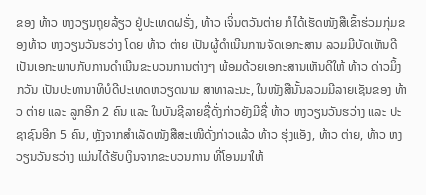ຂອງ ທ້າວ ຫງວຽນຖຸຍລ້ຽວ ຢູ່ປະເທດຝຣັ່ງ, ທ້າວ ເຈິ່ນຕວັນຕ່າຍ ກໍໄດ້ເຮັດໜັງສືເຂົ້າຮ່ວມກຸ່ມຂອງທ້າວ ຫງວຽນວັນຮວ່າງ ໂດຍ ທ້າວ ຕ່າຍ ເປັນຜູ້ດຳເນີນການຈັດເອກະສານ ລວມມີບັດເຫັນດີເປັນເອກະພາບກັບການດຳເນີນຂະບວນການຕ່າງໆ ພ້ອມດ້ວຍເອກະສານເຫັນດີໃຫ້ ທ້າວ ດ່າວມິ້ງກວັນ ເປັນປະທານາທິບໍດີປະເທດຫວຽດນາມ ສາທາລະນະ, ໃນໜັງສືນັ້ນລວມມີລາຍເຊັນຂອງ ທ້າວ ຕ່າຍ ແລະ ລູກອີກ 2 ຄົນ ແລະ ໃນບັນຊີລາຍຊື່ດັ່ງກ່າວຍັງມີຊື່ ທ້າວ ຫງວຽນວັນຮວ່າງ ແລະ ປະຊາຊົນອີກ 5 ຄົນ, ຫຼັງຈາກສຳເລັດໜັງສືສະເໜີດັ່ງກ່າວແລ້ວ ທ້າວ ຮຸ່ງແອັງ, ທ້າວ ຕ່າຍ, ທ້າວ ຫງວຽນວັນຮວ່າງ ແມ່ນໄດ້ຮັບເງິນຈາກຂະບວນການ ທີ່ໂອນມາໃຫ້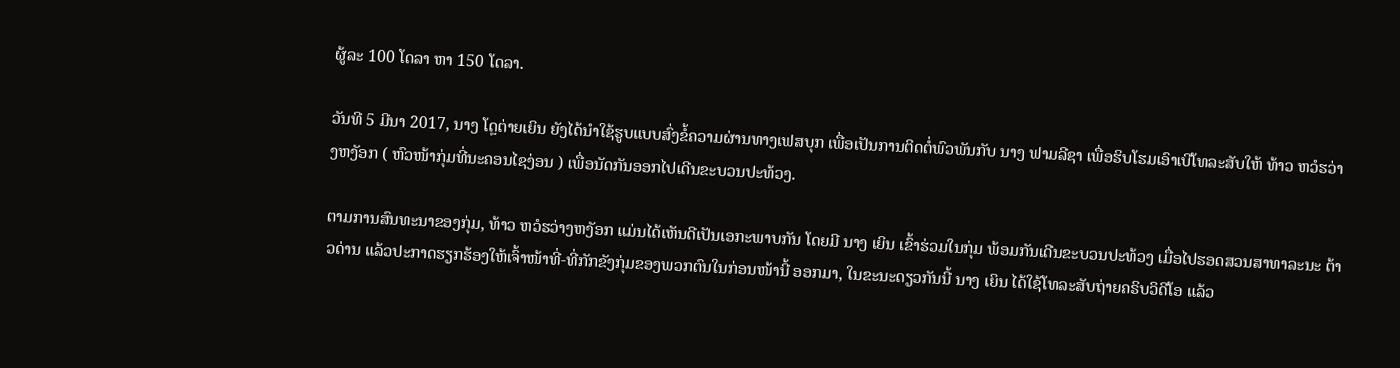ຜູ້ລະ 100 ໂດລາ ຫາ 150 ໂດລາ.

ວັນທີ 5 ມີນາ 2017, ນາງ ໂດຼຕ່າຍເຍິນ ຍັງໄດ້ນຳໃຊ້ຮູບແບບສົ່ງຂໍ້ຄວາມຜ່ານທາງເຟສບຸກ ເພື່ອເປັນການຕິດຕໍ່ພົວພັນກັບ ນາງ ຟາມລີຊາ ເພື່ອຮິບໂຮມເອົາເບີໂທລະສັບໃຫ້ ທ້າວ ຫວໍຮວ່າງຫງັອກ ( ຫົວໜ້າກຸ່ມທີ່ນະຄອນໄຊງ່ອນ ) ເພື່ອນັດກັນອອກໄປເດີນຂະບວນປະທ້ວງ.

ຕາມການສົນທະນາຂອງກຸ່ມ, ທ້າວ ຫວໍຮວ່າງຫງັອກ ແມ່ນໄດ້ເຫັນດີເປັນເອກະພາບກັນ ໂດຍມີ ນາງ ເຍິນ ເຂົ້າຮ່ວມໃນກຸ່ມ ພ້ອມກັນເດີນຂະບວນປະທ້ວງ ເມື່ອໄປຮອດສວນສາທາລະນະ ຕ້າວດ່ານ ແລ້ວປະກາດຮຽກຮ້ອງໃຫ້ເຈົ້າໜ້າທີ່-ທີ່ກັກຂັງກຸ່ມຂອງພວກຕົນໃນກ່ອນໜ້ານີ້ ອອກມາ, ໃນຂະນະດຽວກັນນີ້ ນາງ ເຍິນ ໄດ້ໃຊ້ໂທລະສັບຖ່າຍຄຣິບວິດີໂອ ແລ້ວ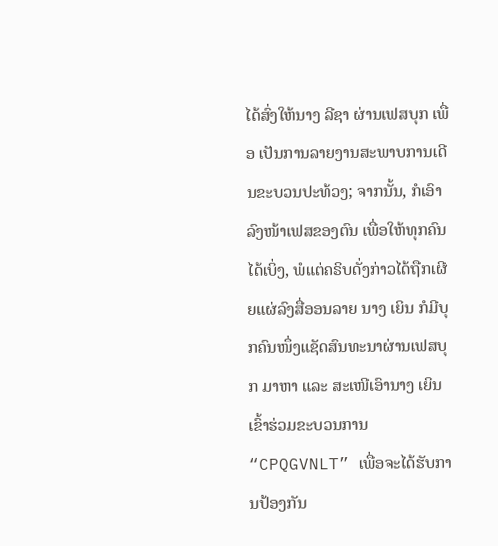ໄດ້ສົ່ງໃຫ້ນາງ ລີຊາ ຜ່ານເຟສບຸກ ເພື່ອ ເປັນການລາຍງານສະພາບການເດີນຂະບວນປະທ້ວງ; ຈາກນັ້ນ, ກໍເອົາລົງໜ້າເຟສຂອງຕົນ ເພື່ອໃຫ້ທຸກຄົນໄດ້ເບິ່ງ, ພໍແຕ່ຄຣິບດັ່ງກ່າວໄດ້ຖືກເຜີຍແຜ່ລົງສື່ອອນລາຍ ນາງ ເຍິນ ກໍມີບຸກຄົນໜຶ່ງແຊັດສົນທະນາຜ່ານເຟສບຸກ ມາຫາ ແລະ ສະເໜີເອົານາງ ເຍິນ ເຂົ້າຮ່ວມຂະບວນການ “CPQGVNLT” ເພື່ອຈະໄດ້ຮັບການປ້ອງກັນ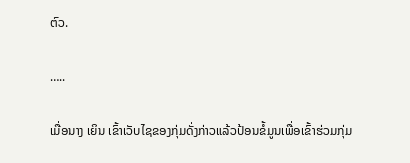ຕົວ.

…..

ເມື່ອນາງ ເຍິນ ເຂົ້າເວັບໄຊຂອງກຸ່ມດັ່ງກ່າວແລ້ວປ້ອນຂໍ້ມູນເພື່ອເຂົ້າຮ່ວມກຸ່ມ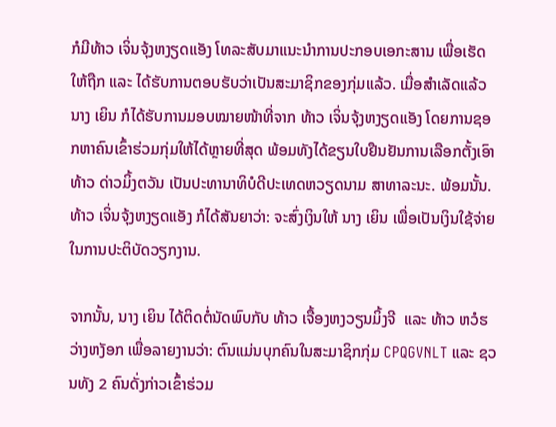ກໍມີທ້າວ ເຈິ່ນຈຸ້ງຫງຽດແອັງ ໂທລະສັບມາແນະນຳການປະກອບເອກະສານ ເພື່ອເຮັດໃຫ້ຖືກ ແລະ ໄດ້ຮັບການຕອບຮັບວ່າເປັນສະມາຊິກຂອງກຸ່ມແລ້ວ. ເມື່ອສຳເລັດແລ້ວ ນາງ ເຍິນ ກໍໄດ້ຮັບການມອບໝາຍໜ້າທີ່ຈາກ ທ້າວ ເຈິ່ນຈຸ້ງຫງຽດແອັງ ໂດຍການຊອກຫາຄົນເຂົ້າຮ່ວມກຸ່ມໃຫ້ໄດ້ຫຼາຍທີ່ສຸດ ພ້ອມທັງໄດ້ຂຽນໃບຢືນຢັນການເລືອກຕັ້ງເອົາ ທ້າວ ດ່າວມິ້ງຕວັນ ເປັນປະທານາທິບໍດີປະເທດຫວຽດນາມ ສາທາລະນະ. ພ້ອມນັ້ນ. ທ້າວ ເຈິ່ນຈຸ້ງຫງຽດແອັງ ກໍໄດ້ສັນຍາວ່າ: ຈະສົ່ງເງິນໃຫ້ ນາງ ເຍິນ ເພື່ອເປັນເງິນໃຊ້ຈ່າຍໃນການປະຕິບັດວຽກງານ.

ຈາກນັ້ນ, ນາງ ເຍິນ ໄດ້ຕິດຕໍ່ນັດພົບກັບ ທ້າວ ເຈື້ອງຫງວຽນມິ້ງຈີ  ແລະ ທ້າວ ຫວໍຮວ່າງຫງັອກ ເພື່ອລາຍງານວ່າ: ຕົນແມ່ນບຸກຄົນໃນສະມາຊິກກຸ່ມ CPQGVNLT ແລະ ຊວນທັງ 2 ຄົນດັ່ງກ່າວເຂົ້າຮ່ວມ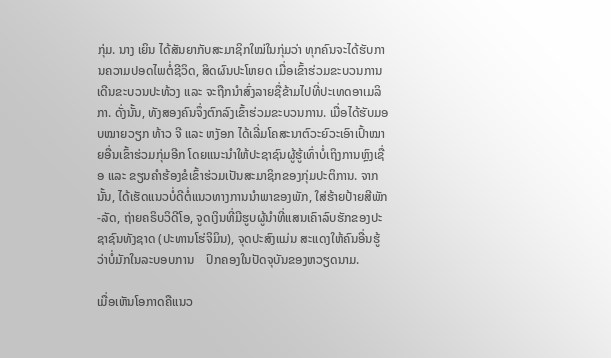ກຸ່ມ. ນາງ ເຍິນ ໄດ້ສັນຍາກັບສະມາຊິກໃໝ່ໃນກຸ່ມວ່າ ທຸກຄົນຈະໄດ້ຮັບການຄວາມປອດໄພຕໍ່ຊີວິດ, ສິດຜົນປະໂຫຍດ ເມື່ອເຂົ້າຮ່ວມຂະບວນການເດີນຂະບວນປະທ້ວງ ແລະ ຈະຖືກນຳສົ່ງລາຍຊື່ຂ້າມໄປທີ່ປະເທດອາເມລິກາ. ດັ່ງນັ້ນ, ທັງສອງຄົນຈຶ່ງຕົກລົງເຂົ້າຮ່ວມຂະບວນການ. ເມື່ອໄດ້ຮັບມອບໝາຍວຽກ ທ້າວ ຈີ ແລະ ຫງັອກ ໄດ້ເລີ່ມໂຄສະນາຕົວະຍົວະເອົາເປົ້າໝາຍອື່ນເຂົ້າຮ່ວມກຸ່ມອີກ ໂດຍແນະນຳໃຫ້ປະຊາຊົນຜູ້ຮູ້ເທົ່າບໍ່ເຖິງການຫຼົງເຊື່ອ ແລະ ຂຽນຄຳຮ້ອງຂໍເຂົ້າຮ່ວມເປັນສະມາຊິກຂອງກຸ່ມປະຕິການ. ຈາກນັ້ນ, ໄດ້ເຮັດແນວບໍ່ດີຕໍ່ແນວທາງການນຳພາຂອງພັກ, ໃສ່ຮ້າຍປ້າຍສີພັກ-ລັດ, ຖ່າຍຄຣິບວິດີໂອ, ຈູດເງິນທີ່ມີຮູບຜູ້ນຳທີ່ແສນເຄົາລົບຮັກຂອງປະຊາຊົນທັງຊາດ (ປະທານໂຮ່ຈິມິນ), ຈຸດປະສົງແມ່ນ ສະແດງໃຫ້ຄົນອື່ນຮູ້ວ່າບໍ່ມັກໃນລະບອບການ    ປົກຄອງໃນປັດຈຸບັນຂອງຫວຽດນາມ.

ເມື່ອເຫັນໂອກາດຄືແນວ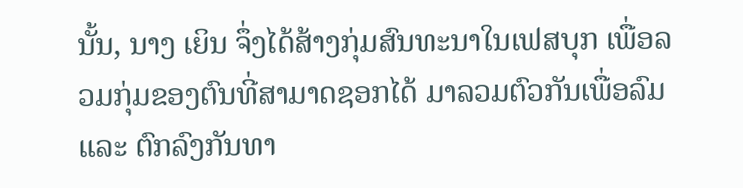ນັ້ນ, ນາງ ເຍິນ ຈຶ່ງໄດ້ສ້າງກຸ່ມສົນທະນາໃນເຟສບຸກ ເພື່ອລວມກຸ່ມຂອງຕົນທີ່ສາມາດຊອກໄດ້ ມາລວມຕົວກັນເພື່ອລົມ ແລະ ຕົກລົງກັນທາ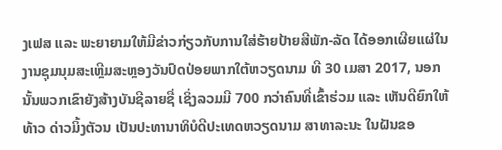ງເຟສ ແລະ ພະຍາຍາມໃຫ້ມີຂ່າວກ່ຽວກັບການໃສ່ຮ້າຍປ້າຍສີພັກ-ລັດ ໄດ້ອອກເຜີຍແຜ່ໃນງານຊຸມນຸມສະເຫຼີມສະຫຼອງວັນປົດປ່ອຍພາກໃຕ້ຫວຽດນາມ ທີ 30 ເມສາ 2017, ນອກນັ້ນພວກເຂົາຍັງສ້າງບັນຊີລາຍຊື່ ເຊິ່ງລວມມີ 700 ກວ່າຄົນທີ່ເຂົ້າຮ່ວມ ແລະ ເຫັນດີຍົກໃຫ້ ທ້າວ ດ່າວມິ້ງຕັວນ ເປັນປະທານາທິບໍດີປະເທດຫວຽດນາມ ສາທາລະນະ ໃນຝັນຂອ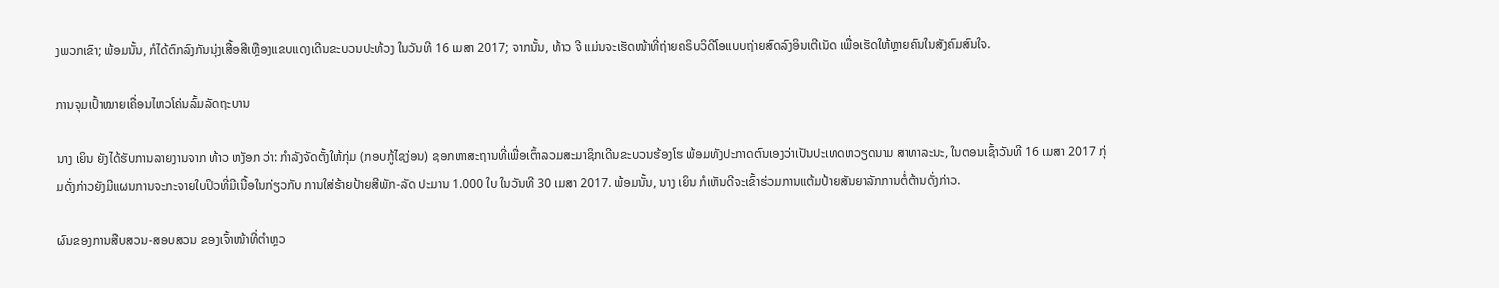ງພວກເຂົາ; ພ້ອມນັ້ນ, ກໍໄດ້ຕົກລົງກັນນຸ່ງເສື້ອສີເຫຼືອງແຂບແດງເດີນຂະບວນປະທ້ວງ ໃນວັນທີ 16 ເມສາ 2017; ຈາກນັ້ນ, ທ້າວ ຈີ ແມ່ນຈະເຮັດໜ້າທີ່ຖ່າຍຄຣິບວິດີໂອແບບຖ່າຍສົດລົງອິນເຕີເນັດ ເພື່ອເຮັດໃຫ້ຫຼາຍຄົນໃນສັງຄົມສົນໃຈ.

ການຈຸມເປົ້າໝາຍເຄື່ອນໄຫວໂຄ່ນລົ້ມລັດຖະບານ

ນາງ ເຍິນ ຍັງໄດ້ຮັບການລາຍງານຈາກ ທ້າວ ຫງັອກ ວ່າ: ກຳລັງຈັດຕັ້ງໃຫ້ກຸ່ມ (ກອບກູ້ໄຊງ່ອນ) ຊອກຫາສະຖານທີ່ເພື່ອເຕົ້າລວມສະມາຊິກເດີນຂະບວນຮ້ອງໂຮ ພ້ອມທັງປະກາດຕົນເອງວ່າເປັນປະເທດຫວຽດນາມ ສາທາລະນະ, ໃນຕອນເຊົ້າວັນທີ 16 ເມສາ 2017 ກຸ່ມດັ່ງກ່າວຍັງມີແຜນການຈະກະຈາຍໃບປິວທີ່ມີເນື້ອໃນກ່ຽວກັບ ການໃສ່ຮ້າຍປ້າຍສີພັກ-ລັດ ປະມານ 1.000 ໃບ ໃນວັນທີ 30 ເມສາ 2017. ພ້ອມນັ້ນ, ນາງ ເຍິນ ກໍເຫັນດີຈະເຂົ້າຮ່ວມການແຕ້ມປ້າຍສັນຍາລັກການຕໍ່ຕ້ານດັ່ງກ່າວ.

ຜົນຂອງການສືບສວນ-ສອບສວນ ຂອງເຈົ້າໜ້າທີ່ຕຳຫຼວ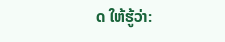ດ ໃຫ້ຮູ້ວ່າ: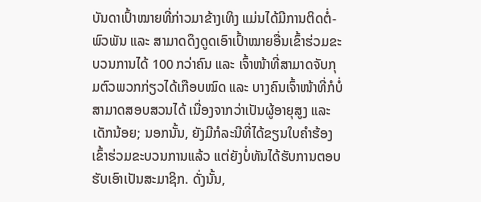ບັນດາເປົ້າໝາຍທີ່ກ່າວມາຂ້າງເທິງ ແມ່ນໄດ້ມີການຕິດຕໍ່-ພົວພັນ ແລະ ສາມາດດຶງດູດເອົາເປົ້າໝາຍອື່ນເຂົ້າຮ່ວມຂະບວນການໄດ້ 100 ກວ່າຄົນ ແລະ ເຈົ້າໜ້າທີ່ສາມາດຈັບກຸມຕົວພວກກ່ຽວໄດ້ເກືອບໝົດ ແລະ ບາງຄົນເຈົ້າໜ້າທີ່ກໍບໍ່ສາມາດສອບສວນໄດ້ ເນື່ອງຈາກວ່າເປັນຜູ້ອາຍຸສູງ ແລະ ເດັກນ້ອຍ; ນອກນັ້ນ, ຍັງມີກໍລະນີທີ່ໄດ້ຂຽນໃບຄຳຮ້ອງເຂົ້າຮ່ວມຂະບວນການແລ້ວ ແຕ່ຍັງບໍ່ທັນໄດ້ຮັບການຕອບຮັບເອົາເປັນສະມາຊິກ. ດັ່ງນັ້ນ,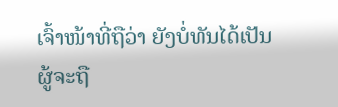ເຈົ້າໜ້າທີ່ຖືວ່າ ຍັງບໍ່ທັນໄດ້ເປັນຜູ້ຈະຖື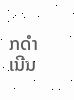ກດຳເນີນ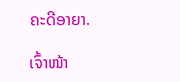ຄະດີອາຍາ.

ເຈົ້າໜ້າ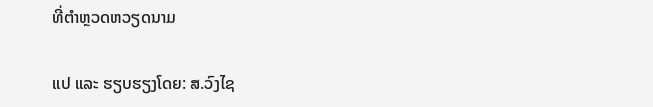ທີ່ຕຳຫຼວດຫວຽດນາມ

ແປ ແລະ ຮຽບຮຽງໂດຍ: ສ.ວົງໄຊ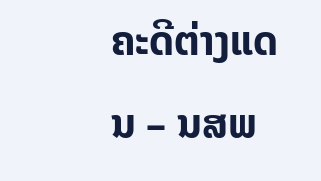ຄະດີຕ່າງແດນ – ນສພ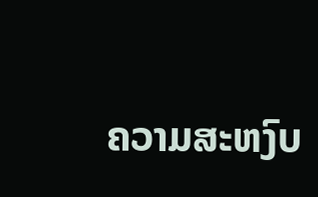ຄວາມສະຫງົບ